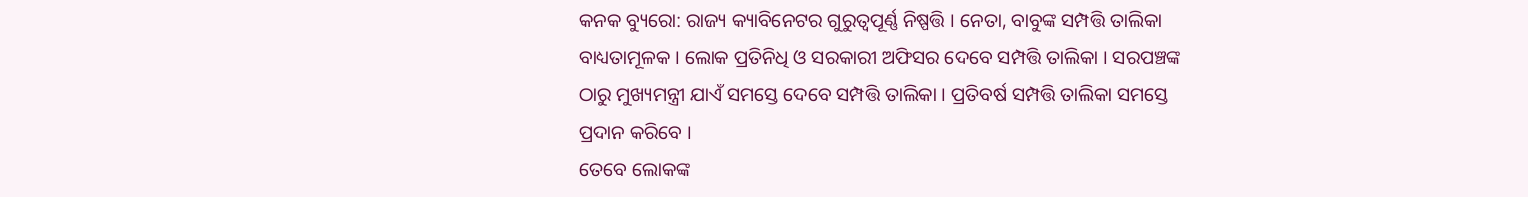କନକ ବ୍ୟୁରୋ: ରାଜ୍ୟ କ୍ୟାବିନେଟର ଗୁରୁତ୍ୱପୂର୍ଣ୍ଣ ନିଷ୍ପତ୍ତି । ନେତା, ବାବୁଙ୍କ ସମ୍ପତ୍ତି ତାଲିକା ବାଧ୍ୟତାମୂଳକ । ଲୋକ ପ୍ରତିନିଧି ଓ ସରକାରୀ ଅଫିସର ଦେବେ ସମ୍ପତ୍ତି ତାଲିକା । ସରପଞ୍ଚଙ୍କ ଠାରୁ ମୁଖ୍ୟମନ୍ତ୍ରୀ ଯାଏଁ ସମସ୍ତେ ଦେବେ ସମ୍ପତ୍ତି ତାଲିକା । ପ୍ରତିବର୍ଷ ସମ୍ପତ୍ତି ତାଲିକା ସମସ୍ତେ ପ୍ରଦାନ କରିବେ ।
ତେବେ ଲୋକଙ୍କ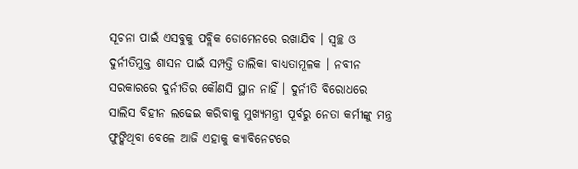ସୂଚନା ପାଇଁ ଏସବୁକୁ ପବ୍ଲିକ ଡୋମେନରେ ରଖାଯିବ । ସ୍ୱଚ୍ଛ ଓ ଦୁର୍ନୀତିମୁକ୍ତ ଶାସନ ପାଇଁ ସମ୍ପତ୍ତି ତାଲିକା ବାଧ୍ୟତାମୂଳକ । ନବୀନ ସରକାରରେ ଦୁର୍ନୀତିର କୌଣସି ସ୍ଥାନ ନାହିଁ । ଦୁର୍ନୀତି ବିରୋଧରେ ସାଲିସ ବିହୀନ ଲଢେଇ କରିବାକୁ ମୁଖ୍ୟମନ୍ତ୍ରୀ ପୂର୍ବରୁ ନେତା କର୍ମୀଙ୍କୁ ମନ୍ତ୍ର ଫୁଙ୍କିଥିବା ବେଳେ ଆଜି ଏହାକୁ କ୍ୟାବିନେଟରେ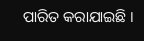ପାରିତ କରାଯାଇଛି ।